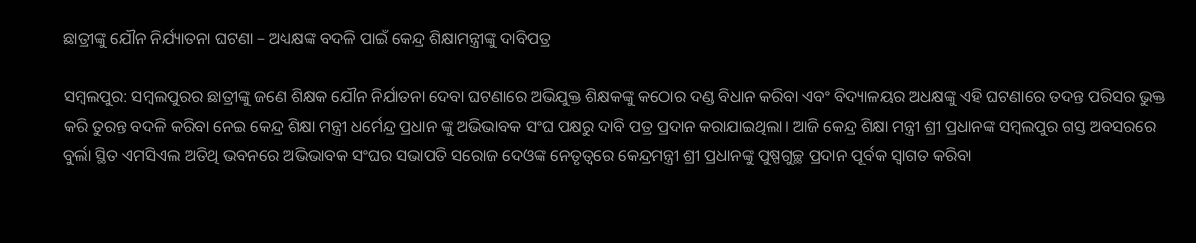ଛାତ୍ରୀଙ୍କୁ ଯୌନ ନିର୍ଯ୍ୟାତନା ଘଟଣା – ଅଧ୍ୟକ୍ଷଙ୍କ ବଦଳି ପାଇଁ କେନ୍ଦ୍ର ଶିକ୍ଷାମନ୍ତ୍ରୀଙ୍କୁ ଦାବିପତ୍ର

ସମ୍ବଲପୁର: ସମ୍ବଲପୁରର ଛାତ୍ରୀଙ୍କୁ ଜଣେ ଶିକ୍ଷକ ଯୌନ ନିର୍ଯାତନା ଦେବା ଘଟଣାରେ ଅଭିଯୁକ୍ତ ଶିକ୍ଷକଙ୍କୁ କଠୋର ଦଣ୍ଡ ବିଧାନ କରିବା ଏବଂ ବିଦ୍ୟାଳୟର ଅଧକ୍ଷଙ୍କୁ ଏହି ଘଟଣାରେ ତଦନ୍ତ ପରିସର ଭୁକ୍ତ କରି ତୁରନ୍ତ ବଦଳି କରିବା ନେଇ କେନ୍ଦ୍ର ଶିକ୍ଷା ମନ୍ତ୍ରୀ ଧର୍ମେନ୍ଦ୍ର ପ୍ରଧାନ ଙ୍କୁ ଅଭିଭାବକ ସଂଘ ପକ୍ଷରୁ ଦାବି ପତ୍ର ପ୍ରଦାନ କରାଯାଇଥିଲା। ଆଜି କେନ୍ଦ୍ର ଶିକ୍ଷା ମନ୍ତ୍ରୀ ଶ୍ରୀ ପ୍ରଧାନଙ୍କ ସମ୍ବଲପୁର ଗସ୍ତ ଅବସରରେ ବୁର୍ଲା ସ୍ଥିତ ଏମସିଏଲ ଅତିଥି ଭବନରେ ଅଭିଭାବକ ସଂଘର ସଭାପତି ସରୋଜ ଦେଓଙ୍କ ନେତୃତ୍ୱରେ କେନ୍ଦ୍ରମନ୍ତ୍ରୀ ଶ୍ରୀ ପ୍ରଧାନଙ୍କୁ ପୁଷ୍ପଗୁଚ୍ଛ ପ୍ରଦାନ ପୂର୍ବକ ସ୍ୱାଗତ କରିବା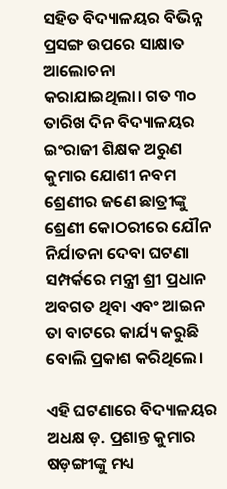ସହିତ ବିଦ୍ୟାଳୟର ବିଭିନ୍ନ ପ୍ରସଙ୍ଗ ଉପରେ ସାକ୍ଷାତ ଆଲୋଚନା କରାଯାଇଥିଲା। ଗତ ୩୦ ତାରିଖ ଦିନ ବିଦ୍ୟାଳୟର ଇଂରାଜୀ ଶିକ୍ଷକ ଅରୁଣ କୁମାର ଯୋଶୀ ନବମ ଶ୍ରେଣୀର ଜଣେ ଛାତ୍ରୀଙ୍କୁ ଶ୍ରେଣୀ କୋଠରୀରେ ଯୌନ ନିର୍ଯାତନା ଦେବା ଘଟଣା ସମ୍ପର୍କରେ ମନ୍ତ୍ରୀ ଶ୍ରୀ ପ୍ରଧାନ ଅବଗତ ଥିବା ଏବଂ ଆଇନ ତା ବାଟରେ କାର୍ଯ୍ୟ କରୁଛି ବୋଲି ପ୍ରକାଶ କରିଥିଲେ।

ଏହି ଘଟଣାରେ ବିଦ୍ୟାଳୟର ଅଧକ୍ଷ ଡ଼. ପ୍ରଶାନ୍ତ କୁମାର ଷଡ଼ଙ୍ଗୀଙ୍କୁ ମଧ୍ୟ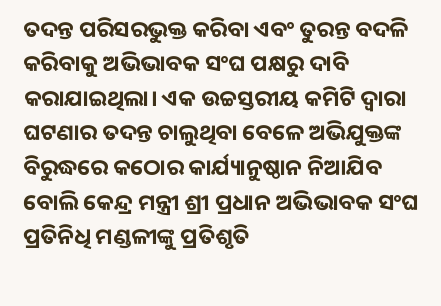ତଦନ୍ତ ପରିସରଭୁକ୍ତ କରିବା ଏବଂ ତୁରନ୍ତ ବଦଳି କରିବାକୁ ଅଭିଭାବକ ସଂଘ ପକ୍ଷରୁ ଦାବି କରାଯାଇଥିଲା। ଏକ ଉଚ୍ଚସ୍ତରୀୟ କମିଟି ଦ୍ୱାରା ଘଟଣାର ତଦନ୍ତ ଚାଲୁଥିବା ବେଳେ ଅଭିଯୁକ୍ତଙ୍କ ବିରୁଦ୍ଧରେ କଠୋର କାର୍ଯ୍ୟାନୁଷ୍ଠାନ ନିଆଯିବ ବୋଲି କେନ୍ଦ୍ର ମନ୍ତ୍ରୀ ଶ୍ରୀ ପ୍ରଧାନ ଅଭିଭାବକ ସଂଘ ପ୍ରତିନିଧି ମଣ୍ଡଳୀଙ୍କୁ ପ୍ରତିଶୃତି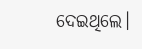ଦେଇଥିଲେ।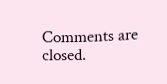Comments are closed.